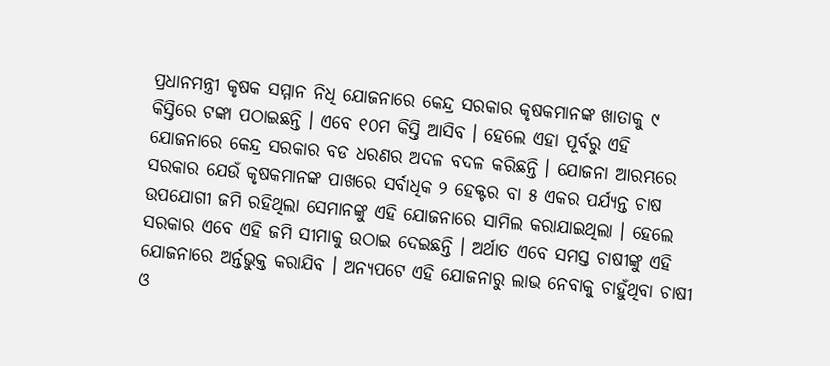ପ୍ରଧାନମନ୍ତ୍ରୀ କୃଷକ ସମ୍ମାନ ନିଧି ଯୋଜନାରେ କେନ୍ଦ୍ର ସରକାର କୃଷକମାନଙ୍କ ଖାତାକୁ ୯ କିସ୍ତିରେ ଟଙ୍କା ପଠାଇଛନ୍ତି । ଏବେ ୧୦ମ କିସ୍ତି ଆସିବ । ହେଲେ ଏହା ପୂର୍ବରୁ ଏହି ଯୋଜନାରେ କେନ୍ଦ୍ର ସରକାର ବଡ ଧରଣର ଅଦଳ ବଦଳ କରିଛନ୍ତି । ଯୋଜନା ଆରମ୍ଭରେ ସରକାର ଯେଉଁ କୃଷକମାନଙ୍କ ପାଖରେ ସର୍ବାଧିକ ୨ ହେକ୍ଟର ବା ୫ ଏକର ପର୍ଯ୍ୟନ୍ତ ଚାଷ ଉପଯୋଗୀ ଜମି ରହିଥିଲା ସେମାନଙ୍କୁ ଏହି ଯୋଜନାରେ ସାମିଲ କରାଯାଇଥିଲା । ହେଲେ ସରକାର ଏବେ ଏହି ଜମି ସୀମାକୁ ଉଠାଇ ଦେଇଛନ୍ତି । ଅର୍ଥାତ ଏବେ ସମସ୍ତ ଚାଷୀଙ୍କୁ ଏହି ଯୋଜନାରେ ଅର୍ନ୍ତଭୁକ୍ତ କରାଯିବ । ଅନ୍ୟପଟେ ଏହି ଯୋଜନାରୁ ଲାଭ ନେବାକୁ ଚାହୁଁଥିବା ଚାଷୀ ଓ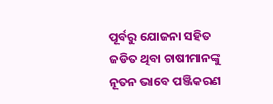ପୂର୍ବରୁ ଯୋଜନା ସହିତ ଜଡିତ ଥିବା ଚାଷୀମାନଙ୍କୁ ନୂତନ ଭାବେ ପଞ୍ଜିକରଣ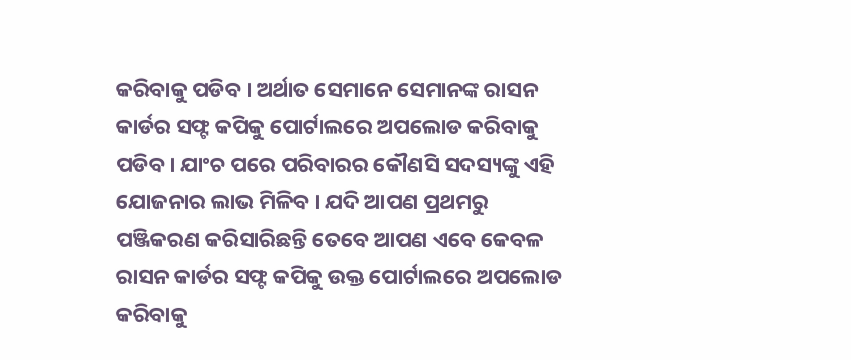କରିବାକୁ ପଡିବ । ଅର୍ଥାତ ସେମାନେ ସେମାନଙ୍କ ରାସନ କାର୍ଡର ସଫ୍ଟ କପିକୁ ପୋର୍ଟାଲରେ ଅପଲୋଡ କରିବାକୁ ପଡିବ । ଯାଂଚ ପରେ ପରିବାରର କୌଣସି ସଦସ୍ୟଙ୍କୁ ଏହି ଯୋଜନାର ଲାଭ ମିଳିବ । ଯଦି ଆପଣ ପ୍ରଥମରୁ ପଞ୍ଜିକରଣ କରିସାରିଛନ୍ତି ତେବେ ଆପଣ ଏବେ କେବଳ ରାସନ କାର୍ଡର ସଫ୍ଟ କପିକୁ ଉକ୍ତ ପୋର୍ଟାଲରେ ଅପଲୋଡ କରିବାକୁ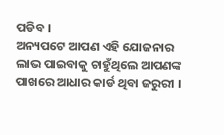ପଡିବ ।
ଅନ୍ୟପଟେ ଆପଣ ଏହି ଯୋଜନାର ଲାଭ ପାଇବାକୁ ଚାହୁଁଥିଲେ ଆପଣଙ୍କ ପାଖରେ ଆଧାର କାର୍ଡ ଥିବା ଜରୁରୀ ।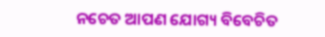ନଚେତ ଆପଣ ଯୋଗ୍ୟ ବିବେଚିତ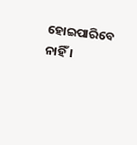ହୋଇପାରିବେ ନାହିଁ ।